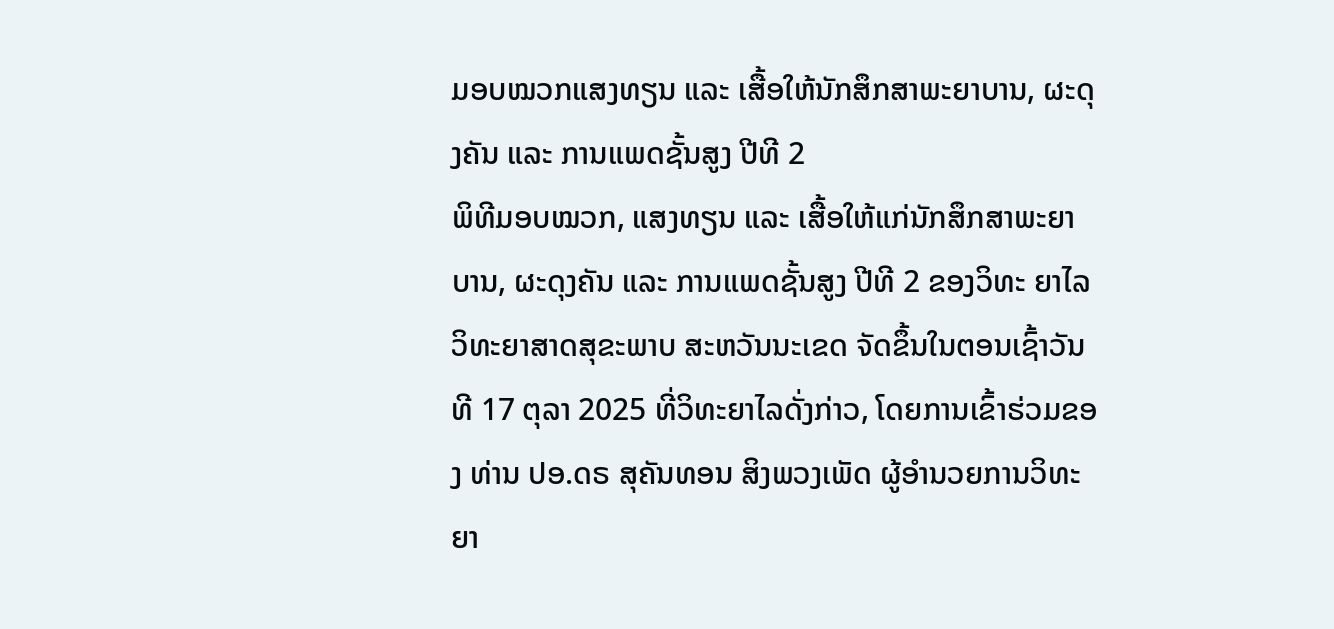ມອບໝວກແສງທຽນ ແລະ ເສື້ອໃຫ້ນັກສຶກສາພະຍາບານ, ຜະດຸງຄັນ ແລະ ການແພດຊັ້ນສູງ ປີທີ 2
ພິທີມອບໝວກ, ແສງທຽນ ແລະ ເສື້ອໃຫ້ແກ່ນັກສຶກສາພະຍາບານ, ຜະດຸງຄັນ ແລະ ການແພດຊັ້ນສູງ ປີທີ 2 ຂອງວິທະ ຍາໄລວິທະຍາສາດສຸຂະພາບ ສະຫວັນນະເຂດ ຈັດຂຶ້ນໃນຕອນເຊົ້າວັນທີ 17 ຕຸລາ 2025 ທີ່ວິທະຍາໄລດັ່ງກ່າວ, ໂດຍການເຂົ້າຮ່ວມຂອງ ທ່ານ ປອ.ດຣ ສຸຄັນທອນ ສິງພວງເພັດ ຜູ້ອໍານວຍການວິທະຍາ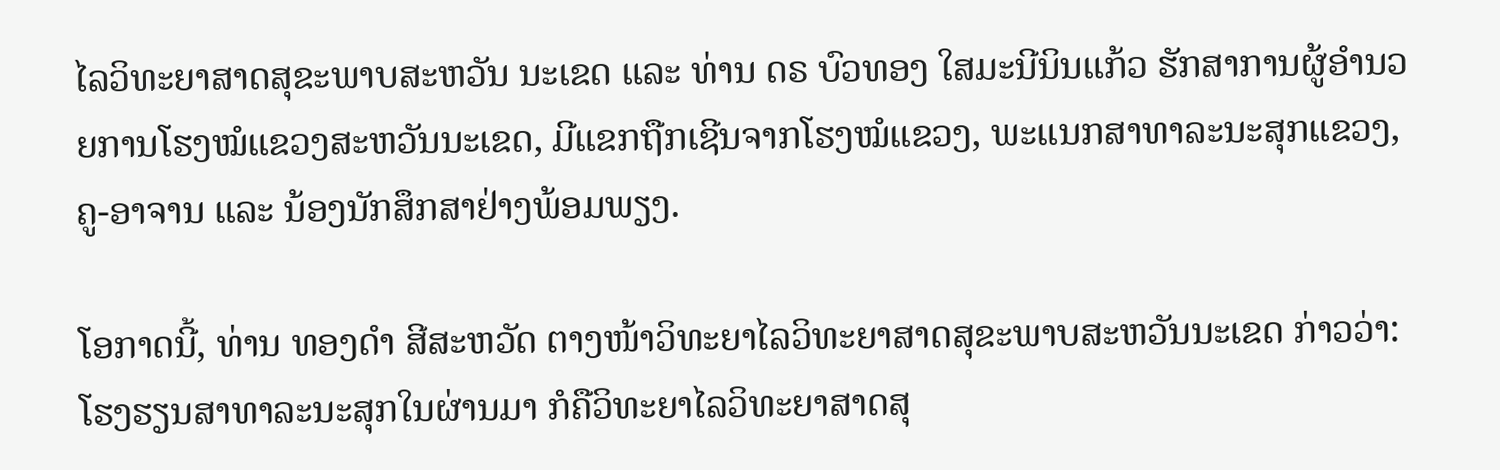ໄລວິທະຍາສາດສຸຂະພາບສະຫວັນ ນະເຂດ ແລະ ທ່ານ ດຣ ບົວທອງ ໃສມະນີນິນແກ້ວ ຮັກສາການຜູ້ອໍານວຍການໂຮງໝໍແຂວງສະຫວັນນະເຂດ, ມີແຂກຖືກເຊີນຈາກໂຮງໝໍແຂວງ, ພະແນກສາທາລະນະສຸກແຂວງ, ຄູ-ອາຈານ ແລະ ນ້ອງນັກສຶກສາຢ່າງພ້ອມພຽງ.

ໂອກາດນີ້, ທ່ານ ທອງດໍາ ສີສະຫວັດ ຕາງໜ້າວິທະຍາໄລວິທະຍາສາດສຸຂະພາບສະຫວັນນະເຂດ ກ່າວວ່າ: ໂຮງຮຽນສາທາລະນະສຸກໃນຜ່ານມາ ກໍຄືວິທະຍາໄລວິທະຍາສາດສຸ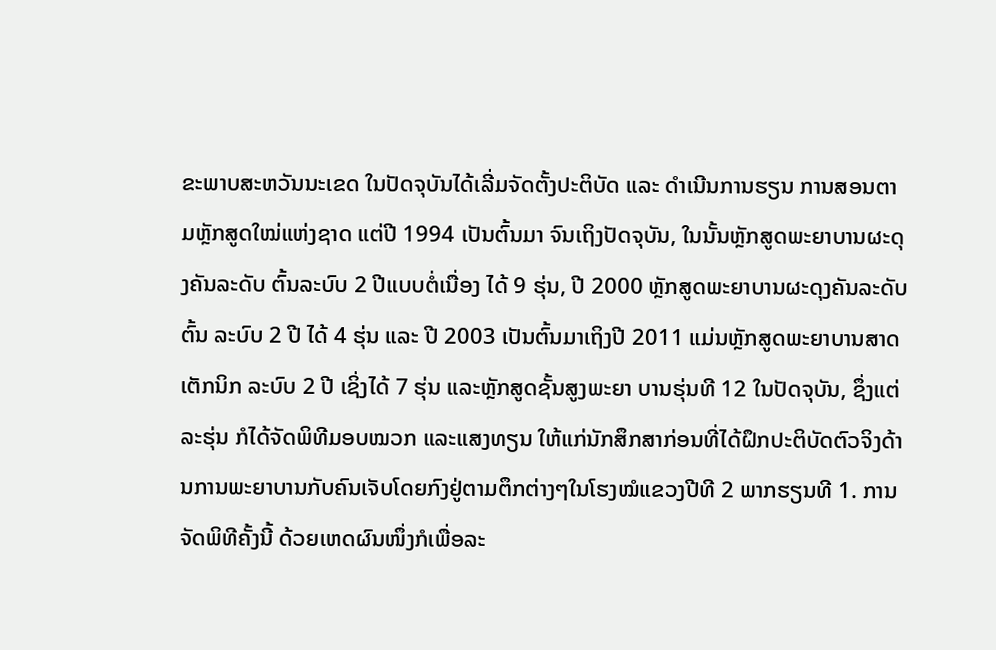ຂະພາບສະຫວັນນະເຂດ ໃນປັດຈຸບັນໄດ້ເລີ່ມຈັດຕັ້ງປະຕິບັດ ແລະ ດໍາເນີນການຮຽນ ການສອນຕາມຫຼັກສູດໃໝ່ແຫ່ງຊາດ ແຕ່ປີ 1994 ເປັນຕົ້ນມາ ຈົນເຖິງປັດຈຸບັນ, ໃນນັ້ນຫຼັກສູດພະຍາບານຜະດຸງຄັນລະດັບ ຕົ້ນລະບົບ 2 ປີແບບຕໍ່ເນື່ອງ ໄດ້ 9 ຮຸ່ນ, ປີ 2000 ຫຼັກສູດພະຍາບານຜະດຸງຄັນລະດັບຕົ້ນ ລະບົບ 2 ປີ ໄດ້ 4 ຮຸ່ນ ແລະ ປີ 2003 ເປັນຕົ້ນມາເຖິງປີ 2011 ແມ່ນຫຼັກສູດພະຍາບານສາດເຕັກນິກ ລະບົບ 2 ປີ ເຊິ່ງໄດ້ 7 ຮຸ່ນ ແລະຫຼັກສູດຊັ້ນສູງພະຍາ ບານຮຸ່ນທີ 12 ໃນປັດຈຸບັນ, ຊຶ່ງແຕ່ລະຮຸ່ນ ກໍໄດ້ຈັດພິທີມອບໝວກ ແລະແສງທຽນ ໃຫ້ແກ່ນັກສຶກສາກ່ອນທີ່ໄດ້ຝຶກປະຕິບັດຕົວຈິງດ້ານການພະຍາບານກັບຄົນເຈັບໂດຍກົງຢູ່ຕາມຕຶກຕ່າງໆໃນໂຮງໝໍແຂວງປີທີ 2 ພາກຮຽນທີ 1. ການຈັດພິທີຄັ້ງນີ້ ດ້ວຍເຫດຜົນໜຶ່ງກໍເພື່ອລະ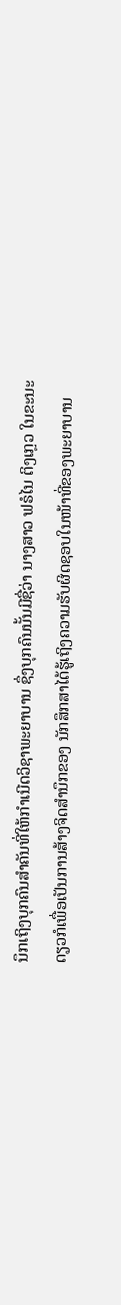ນຶກເຖິງບຸກຄົນສໍາຄັນທີ່ໃຫ້ກໍາເນີດວິຊາພະຍາບານ ຊຶ່ງບຸກຄົນນັ້ນມີຊື່ວ່າ ນາງສາວ ຟຣໍໄນ ຕິງເກຼວ ໃນຂະນະດຽວກໍເພື່ອເປັນການສ້າງຈິດສໍານຶກຂອງ ນັກສຶກສາໄດ້ຮູ້ເຖິງຄວາມຮັບຜິດຊອບໃນໜ້າທີ່ຂອງພະຍາບານ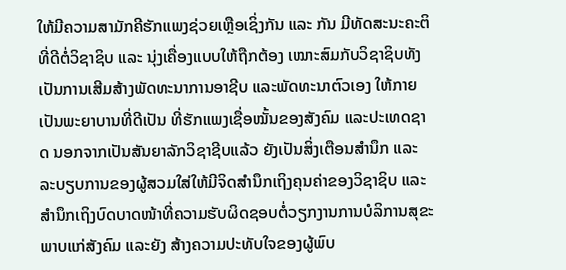ໃຫ້ມີຄວາມສາມັກຄີຮັກແພງຊ່ວຍເຫຼືອເຊິ່ງກັນ ແລະ ກັນ ມີທັດສະນະຄະຕິທີ່ດີຕໍ່ວິຊາຊິບ ແລະ ນຸ່ງເຄື່ອງແບບໃຫ້ຖືກຕ້ອງ ເໝາະສົມກັບວິຊາຊິບທັງເປັນການເສີມສ້າງພັດທະນາການອາຊີບ ແລະພັດທະນາຕົວເອງ ໃຫ້ກາຍເປັນພະຍາບານທີ່ດີເປັນ ທີ່ຮັກແພງເຊື່ອໝັ້ນຂອງສັງຄົມ ແລະປະເທດຊາດ ນອກຈາກເປັນສັນຍາລັກວິຊາຊີບແລ້ວ ຍັງເປັນສິ່ງເຕືອນສຳນຶກ ແລະ ລະບຽບການຂອງຜູ້ສວມໃສ່ໃຫ້ມີຈິດສໍານຶກເຖິງຄຸນຄ່າຂອງວິຊາຊິບ ແລະສຳນຶກເຖິງບົດບາດໜ້າທີ່ຄວາມຮັບຜິດຊອບຕໍ່ວຽກງານການບໍລິການສຸຂະພາບແກ່ສັງຄົມ ແລະຍັງ ສ້າງຄວາມປະທັບໃຈຂອງຜູ້ພົບ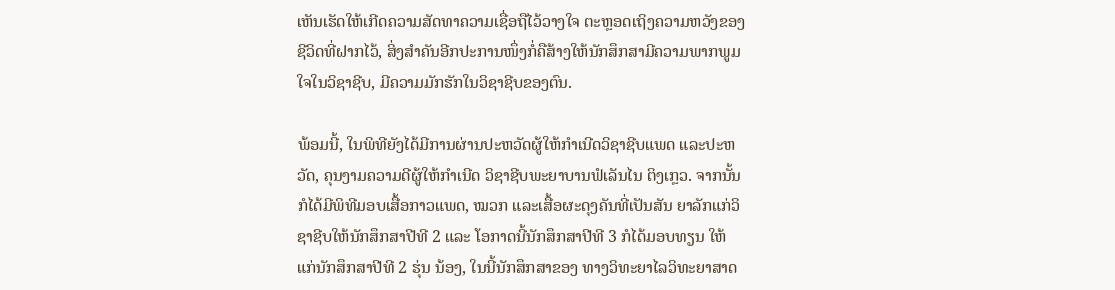ເຫັນເຮັດໃຫ້ເກີດຄວາມສັດທາຄວາມເຊື່ອຖືໄວ້ວາງໃຈ ຕະຫຼອດເຖິງຄວາມຫວັງຂອງຊີວິດທີ່ຝາກໄວ້, ສິ່ງສໍາຄັນອີກປະການໜຶ່ງກໍ່ຄືສ້າງໃຫ້ນັກສຶກສາມີຄວາມພາກພູມໃຈໃນວິຊາຊີບ, ມີຄວາມມັກຮັກໃນວິຊາຊີບຂອງຕົນ.

ພ້ອມນີ້, ໃນພິທີຍັງໄດ້ມີການຜ່ານປະຫວັດຜູ້ໃຫ້ກໍາເນີດວິຊາຊີບແພດ ແລະປະຫວັດ, ຄຸນງາມຄວາມດີຜູ້ໃຫ້ກຳເນີດ ວິຊາຊີບພະຍາບານຟໍເລັນໄນ ຕິງເກຼວ. ຈາກນັ້ນກໍໄດ້ມີພິທີມອບເສື້ອກາວແພດ, ໝວກ ແລະເສື້ອຜະດຸງຄັນທີ່ເປັນສັນ ຍາລັກແກ່ວິຊາຊີບໃຫ້ນັກສຶກສາປີທີ 2 ແລະ ໂອກາດນີ້ນັກສຶກສາປີທີ 3 ກໍໄດ້ມອບທຽນ ໃຫ້ແກ່ນັກສຶກສາປີທີ 2 ຮຸ່ນ ນ້ອງ, ໃນນີ້ນັກສຶກສາຂອງ ທາງວິທະຍາໄລວິທະຍາສາດ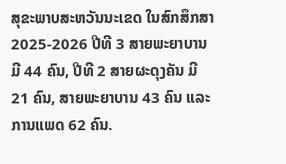ສຸຂະພາບສະຫວັນນະເຂດ ໃນສົກສຶກສາ 2025-2026 ປີທີ 3 ສາຍພະຍາບານ ມີ 44 ຄົນ, ປີທີ 2 ສາຍຜະດຸງຄັນ ມີ 21 ຄົນ, ສາຍພະຍາບານ 43 ຄົນ ແລະການແພດ 62 ຄົນ.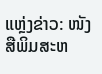ແຫຼ່ງຂ່າວ: ໜັງສືພິມສະຫ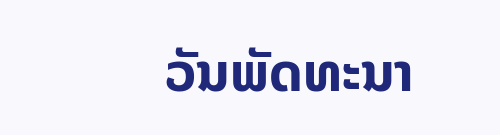ວັນພັດທະນາ